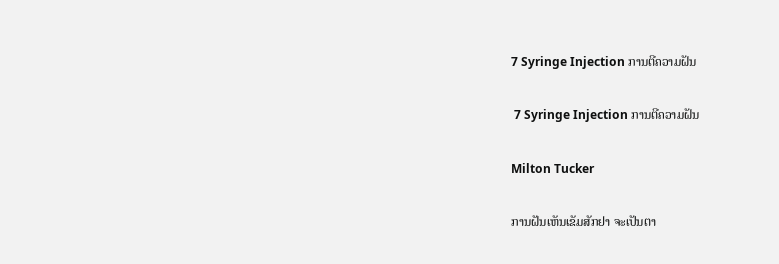7 Syringe Injection ການຕີຄວາມຝັນ

 7 Syringe Injection ການຕີຄວາມຝັນ

Milton Tucker

ການຝັນເຫັນເຂັມສັກຢາ ຈະເປັນຕາ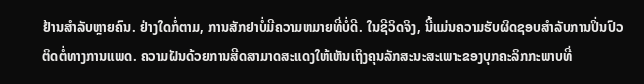ຢ້ານສຳລັບຫຼາຍຄົນ. ຢ່າງໃດກໍ່ຕາມ, ການສັກຢາບໍ່ມີຄວາມຫມາຍທີ່ບໍ່ດີ. ໃນຊີວິດຈິງ, ນີ້ແມ່ນຄວາມຮັບຜິດຊອບສໍາລັບການປິ່ນປົວຕິດຕໍ່ທາງການແພດ. ຄວາມຝັນດ້ວຍການສີດສາມາດສະແດງໃຫ້ເຫັນເຖິງຄຸນລັກສະນະສະເພາະຂອງບຸກຄະລິກກະພາບທີ່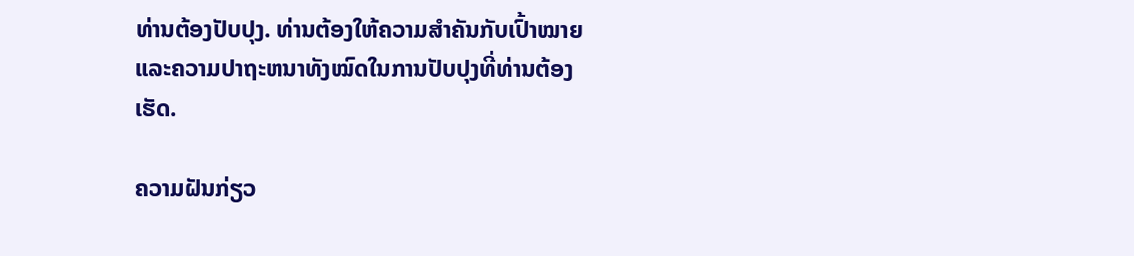ທ່ານຕ້ອງປັບປຸງ. ທ່ານຕ້ອງໃຫ້ຄວາມສຳຄັນກັບເປົ້າໝາຍ ແລະຄວາມປາຖະຫນາທັງໝົດໃນການປັບປຸງທີ່ທ່ານຕ້ອງເຮັດ.

ຄວາມຝັນກ່ຽວ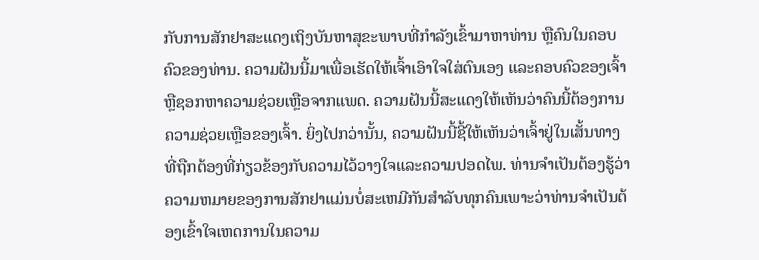ກັບການສັກຢາສະແດງເຖິງບັນຫາສຸຂະພາບທີ່ກຳລັງເຂົ້າມາຫາທ່ານ ຫຼືຄົນໃນຄອບຄົວຂອງທ່ານ. ຄວາມຝັນນີ້ມາເພື່ອເຮັດໃຫ້ເຈົ້າເອົາໃຈໃສ່ຕົນເອງ ແລະຄອບຄົວຂອງເຈົ້າ ຫຼືຊອກຫາຄວາມຊ່ວຍເຫຼືອຈາກແພດ. ຄວາມຝັນນີ້ສະແດງໃຫ້ເຫັນວ່າຄົນນີ້ຕ້ອງການຄວາມຊ່ວຍເຫຼືອຂອງເຈົ້າ. ຍິ່ງໄປກວ່ານັ້ນ, ຄວາມຝັນນີ້ຊີ້ໃຫ້ເຫັນວ່າເຈົ້າຢູ່ໃນເສັ້ນທາງທີ່ຖືກຕ້ອງທີ່ກ່ຽວຂ້ອງກັບຄວາມໄວ້ວາງໃຈແລະຄວາມປອດໄພ. ທ່ານຈໍາເປັນຕ້ອງຮູ້ວ່າຄວາມຫມາຍຂອງການສັກຢາແມ່ນບໍ່ສະເຫມີກັນສໍາລັບທຸກຄົນເພາະວ່າທ່ານຈໍາເປັນຕ້ອງເຂົ້າໃຈເຫດການໃນຄວາມ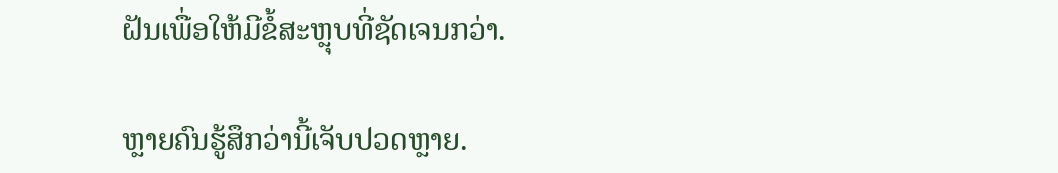ຝັນເພື່ອໃຫ້ມີຂໍ້ສະຫຼຸບທີ່ຊັດເຈນກວ່າ.

ຫຼາຍຄົນຮູ້ສຶກວ່ານີ້ເຈັບປວດຫຼາຍ.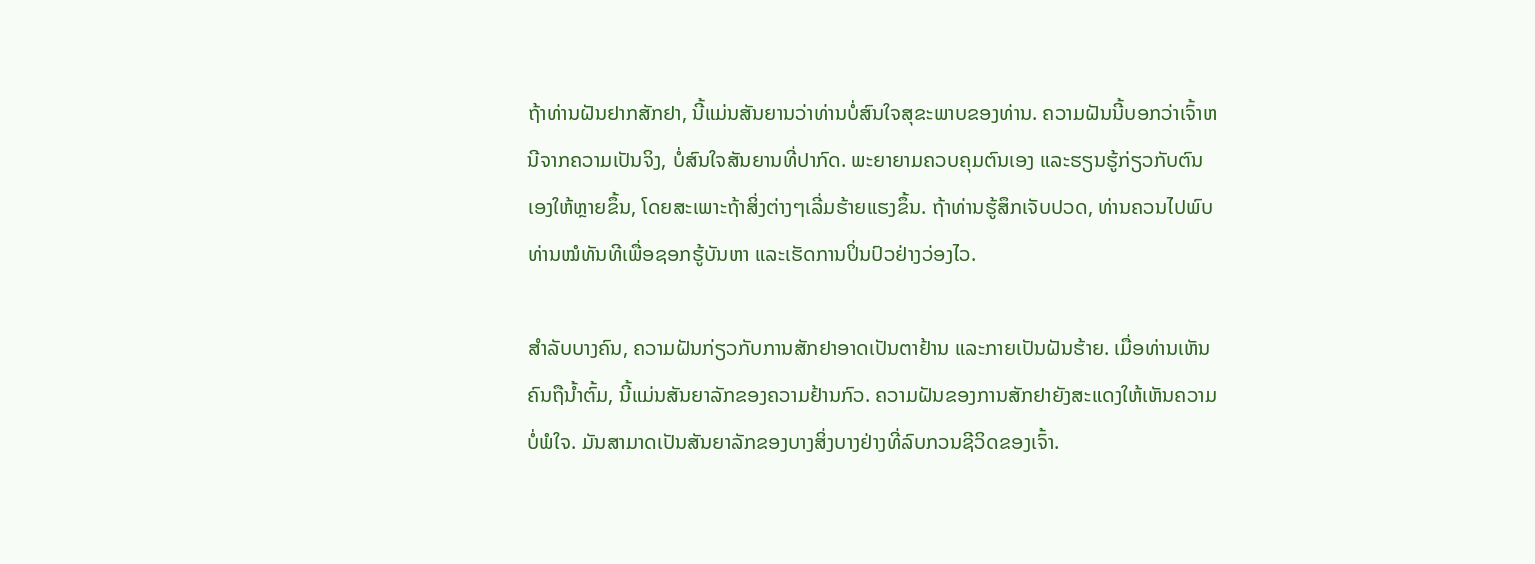ຖ້າທ່ານຝັນຢາກສັກຢາ, ນີ້ແມ່ນສັນຍານວ່າທ່ານບໍ່ສົນໃຈສຸຂະພາບຂອງທ່ານ. ຄວາມຝັນນີ້ບອກວ່າເຈົ້າຫນີຈາກຄວາມເປັນຈິງ, ບໍ່ສົນໃຈສັນຍານທີ່ປາກົດ. ພະຍາຍາມຄວບຄຸມຕົນເອງ ແລະຮຽນຮູ້ກ່ຽວກັບຕົນເອງໃຫ້ຫຼາຍຂຶ້ນ, ໂດຍສະເພາະຖ້າສິ່ງຕ່າງໆເລີ່ມຮ້າຍແຮງຂຶ້ນ. ຖ້າທ່ານຮູ້ສຶກເຈັບປວດ, ທ່ານຄວນໄປພົບທ່ານໝໍທັນທີເພື່ອຊອກຮູ້ບັນຫາ ແລະເຮັດການປິ່ນປົວຢ່າງວ່ອງໄວ.

ສຳລັບບາງຄົນ, ຄວາມຝັນກ່ຽວກັບການສັກຢາອາດເປັນຕາຢ້ານ ແລະກາຍເປັນຝັນຮ້າຍ. ເມື່ອທ່ານເຫັນຄົນຖືນ້ຳຕົ້ມ, ນີ້ແມ່ນສັນຍາລັກຂອງຄວາມຢ້ານກົວ. ຄວາມຝັນຂອງການສັກຢາຍັງສະແດງໃຫ້ເຫັນຄວາມບໍ່ພໍໃຈ. ມັນສາມາດເປັນສັນຍາລັກຂອງບາງສິ່ງບາງຢ່າງທີ່ລົບກວນຊີວິດຂອງເຈົ້າ.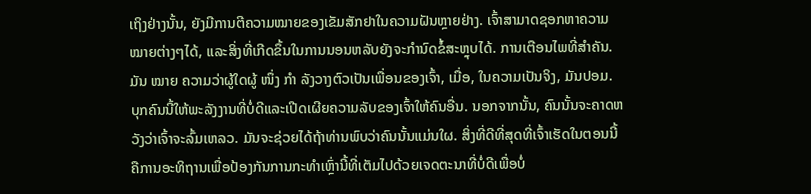ເຖິງຢ່າງນັ້ນ, ຍັງມີການຕີຄວາມໝາຍຂອງເຂັມສັກຢາໃນຄວາມຝັນຫຼາຍຢ່າງ. ເຈົ້າສາມາດຊອກຫາຄວາມໝາຍຕ່າງໆໄດ້, ແລະສິ່ງທີ່ເກີດຂຶ້ນໃນການນອນຫລັບຍັງຈະກໍານົດຂໍ້ສະຫຼຸບໄດ້. ການເຕືອນໄພທີ່ສໍາຄັນ. ມັນ ໝາຍ ຄວາມວ່າຜູ້ໃດຜູ້ ໜຶ່ງ ກຳ ລັງວາງຕົວເປັນເພື່ອນຂອງເຈົ້າ, ເມື່ອ, ໃນຄວາມເປັນຈິງ, ມັນປອມ. ບຸກຄົນນີ້ໃຫ້ພະລັງງານທີ່ບໍ່ດີແລະເປີດເຜີຍຄວາມລັບຂອງເຈົ້າໃຫ້ຄົນອື່ນ. ນອກຈາກນັ້ນ, ຄົນນັ້ນຈະຄາດຫວັງວ່າເຈົ້າຈະລົ້ມເຫລວ. ມັນຈະຊ່ວຍໄດ້ຖ້າທ່ານພົບວ່າຄົນນັ້ນແມ່ນໃຜ. ສິ່ງທີ່ດີທີ່ສຸດທີ່ເຈົ້າເຮັດໃນຕອນນີ້ຄືການອະທິຖານເພື່ອປ້ອງກັນການກະທຳເຫຼົ່ານີ້ທີ່ເຕັມໄປດ້ວຍເຈດຕະນາທີ່ບໍ່ດີເພື່ອບໍ່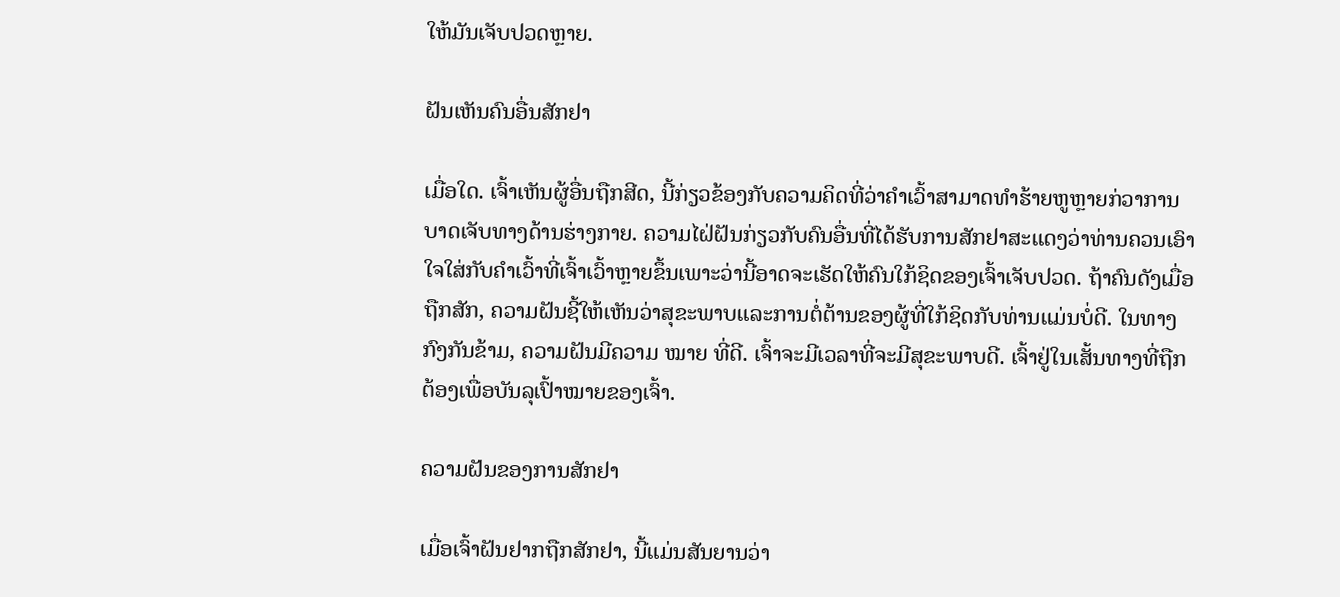ໃຫ້ມັນເຈັບປວດຫຼາຍ.

ຝັນເຫັນຄົນອື່ນສັກຢາ

ເມື່ອໃດ. ເຈົ້າເຫັນຜູ້ອື່ນຖືກສີດ, ນີ້ກ່ຽວຂ້ອງກັບຄວາມຄິດທີ່ວ່າຄໍາເວົ້າສາມາດທໍາຮ້າຍຫູຫຼາຍກ່ວາການບາດເຈັບທາງດ້ານຮ່າງກາຍ. ຄວາມໄຝ່ຝັນກ່ຽວກັບຄົນອື່ນທີ່ໄດ້ຮັບການສັກຢາສະແດງວ່າທ່ານຄວນເອົາໃຈໃສ່ກັບຄໍາເວົ້າທີ່ເຈົ້າເວົ້າຫຼາຍຂຶ້ນເພາະວ່ານີ້ອາດຈະເຮັດໃຫ້ຄົນໃກ້ຊິດຂອງເຈົ້າເຈັບປວດ. ຖ້າຄົນດັງເມື່ອຖືກສັກ, ຄວາມຝັນຊີ້ໃຫ້ເຫັນວ່າສຸຂະພາບແລະການຕໍ່ຕ້ານຂອງຜູ້ທີ່ໃກ້ຊິດກັບທ່ານແມ່ນບໍ່ດີ. ໃນທາງກົງກັນຂ້າມ, ຄວາມຝັນມີຄວາມ ໝາຍ ທີ່ດີ. ເຈົ້າຈະມີເວລາທີ່ຈະມີສຸຂະພາບດີ. ເຈົ້າຢູ່ໃນເສັ້ນທາງທີ່ຖືກຕ້ອງເພື່ອບັນລຸເປົ້າໝາຍຂອງເຈົ້າ.

ຄວາມຝັນຂອງການສັກຢາ

ເມື່ອເຈົ້າຝັນຢາກຖືກສັກຢາ, ນີ້ແມ່ນສັນຍານວ່າ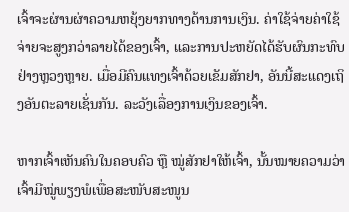ເຈົ້າຈະຜ່ານຜ່າຄວາມຫຍຸ້ງຍາກທາງດ້ານການເງິນ. ຄ່າໃຊ້ຈ່າຍຄ່າໃຊ້ຈ່າຍຈະສູງກວ່າລາຍໄດ້ຂອງເຈົ້າ, ແລະການປະຫຍັດໄດ້ຮັບຜົນກະທົບຢ່າງຫຼວງຫຼາຍ. ເມື່ອມີຄົນແທງເຈົ້າດ້ວຍເຂັມສັກຢາ, ອັນນີ້ສະແດງເຖິງອັນຕະລາຍເຊັ່ນກັນ. ລະວັງເລື່ອງການເງິນຂອງເຈົ້າ.

ຫາກເຈົ້າເຫັນຄົນໃນຄອບຄົວ ຫຼື ໝູ່ສັກຢາໃຫ້ເຈົ້າ, ນັ້ນໝາຍຄວາມວ່າເຈົ້າມີໝູ່ພຽງພໍເພື່ອສະໜັບສະໜູນ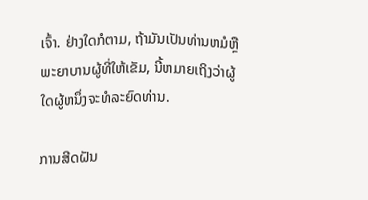ເຈົ້າ. ຢ່າງໃດກໍຕາມ, ຖ້າມັນເປັນທ່ານຫມໍຫຼືພະຍາບານຜູ້ທີ່ໃຫ້ເຂັມ, ນີ້ຫມາຍເຖິງວ່າຜູ້ໃດຜູ້ຫນຶ່ງຈະທໍລະຍົດທ່ານ.

ການສີດຝັນ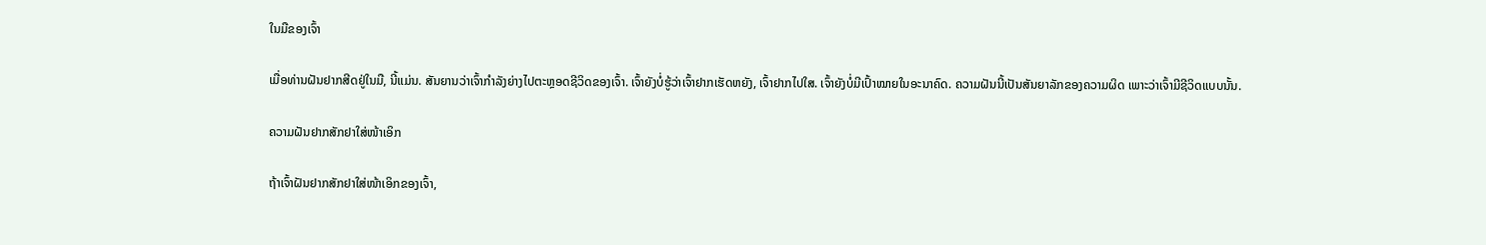ໃນມືຂອງເຈົ້າ

ເມື່ອທ່ານຝັນຢາກສີດຢູ່ໃນມື, ນີ້ແມ່ນ. ສັນຍານວ່າເຈົ້າກໍາລັງຍ່າງໄປຕະຫຼອດຊີວິດຂອງເຈົ້າ. ເຈົ້າຍັງບໍ່ຮູ້ວ່າເຈົ້າຢາກເຮັດຫຍັງ, ເຈົ້າຢາກໄປໃສ. ເຈົ້າຍັງບໍ່ມີເປົ້າໝາຍໃນອະນາຄົດ. ຄວາມຝັນນີ້ເປັນສັນຍາລັກຂອງຄວາມຜິດ ເພາະວ່າເຈົ້າມີຊີວິດແບບນັ້ນ.

ຄວາມຝັນຢາກສັກຢາໃສ່ໜ້າເອິກ

ຖ້າເຈົ້າຝັນຢາກສັກຢາໃສ່ໜ້າເອິກຂອງເຈົ້າ,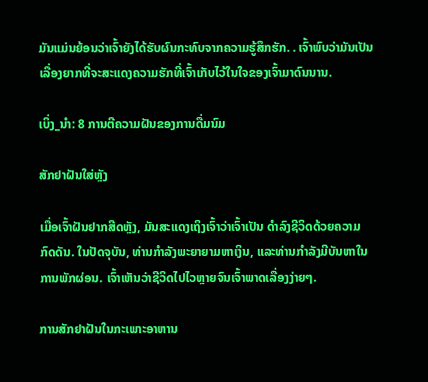ມັນແມ່ນຍ້ອນວ່າເຈົ້າຍັງໄດ້ຮັບຜົນກະທົບຈາກຄວາມຮູ້ສຶກຮັກ. . ເຈົ້າພົບວ່າມັນເປັນເລື່ອງຍາກທີ່ຈະສະແດງຄວາມຮັກທີ່ເຈົ້າເກັບໄວ້ໃນໃຈຂອງເຈົ້າມາດົນນານ.

ເບິ່ງ_ນຳ: 8 ການຕີຄວາມຝັນຂອງການດື່ມນົມ

ສັກຢາຝັນໃສ່ຫຼັງ

ເມື່ອເຈົ້າຝັນຢາກສີດຫຼັງ, ມັນສະແດງເຖິງເຈົ້າວ່າເຈົ້າເປັນ ດໍາລົງຊີວິດດ້ວຍຄວາມກົດດັນ. ໃນປັດຈຸບັນ, ທ່ານກໍາລັງພະຍາຍາມຫາເງິນ, ແລະທ່ານກໍາລັງມີບັນຫາໃນການພັກຜ່ອນ. ເຈົ້າເຫັນວ່າຊີວິດໄປໄວຫຼາຍຈົນເຈົ້າພາດເລື່ອງງ່າຍໆ.

ການສັກຢາຝັນໃນກະເພາະອາຫານ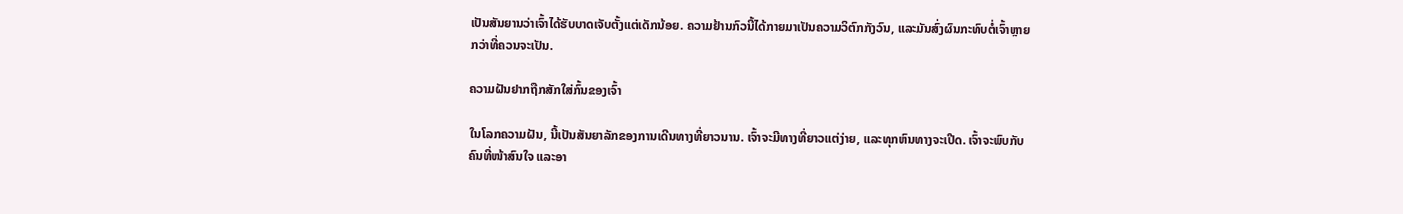ເປັນສັນຍານວ່າເຈົ້າໄດ້ຮັບບາດເຈັບຕັ້ງແຕ່ເດັກນ້ອຍ. ຄວາມຢ້ານກົວນີ້ໄດ້ກາຍມາເປັນຄວາມວິຕົກກັງວົນ, ແລະມັນສົ່ງຜົນກະທົບຕໍ່ເຈົ້າຫຼາຍກວ່າທີ່ຄວນຈະເປັນ.

ຄວາມຝັນຢາກຖືກສັກໃສ່ກົ້ນຂອງເຈົ້າ

ໃນໂລກຄວາມຝັນ, ນີ້ເປັນສັນຍາລັກຂອງການເດີນທາງທີ່ຍາວນານ. ເຈົ້າຈະມີທາງທີ່ຍາວແຕ່ງ່າຍ, ແລະທຸກຫົນທາງຈະເປີດ. ເຈົ້າຈະພົບກັບຄົນທີ່ໜ້າສົນໃຈ ແລະອາ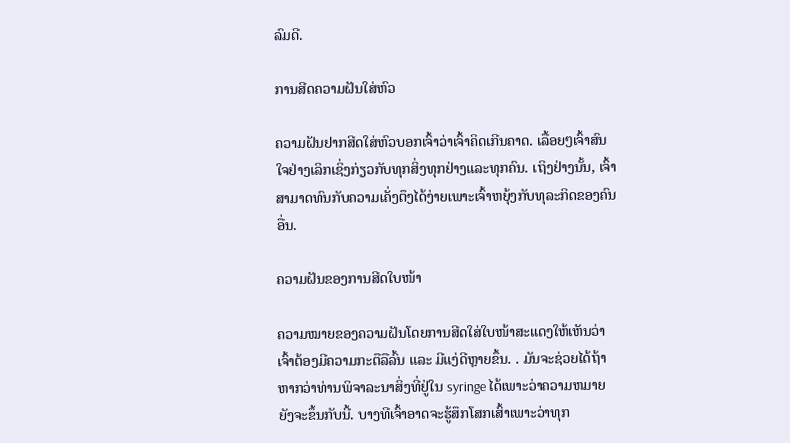ລົມດີ.

ການສີດຄວາມຝັນໃສ່ຫົວ

ຄວາມຝັນຢາກສີດໃສ່ຫົວບອກເຈົ້າວ່າເຈົ້າຄິດເກີນຄາດ. ເລື້ອຍໆເຈົ້າສົນໃຈຢ່າງເລິກເຊິ່ງກ່ຽວກັບທຸກສິ່ງທຸກຢ່າງແລະທຸກຄົນ. ເຖິງຢ່າງນັ້ນ, ເຈົ້າສາມາດທົນກັບຄວາມເຄັ່ງຕຶງໄດ້ງ່າຍເພາະເຈົ້າຫຍຸ້ງກັບທຸລະກິດຂອງຄົນອື່ນ.

ຄວາມຝັນຂອງການສີດໃບໜ້າ

ຄວາມໝາຍຂອງຄວາມຝັນໂດຍການສີດໃສ່ໃບໜ້າສະແດງໃຫ້ເຫັນວ່າ ເຈົ້າຕ້ອງມີຄວາມກະຕືລືລົ້ນ ແລະ ມີແງ່ດີຫຼາຍຂຶ້ນ. . ມັນຈະຊ່ວຍໄດ້ຖ້າຫາກວ່າທ່ານພິຈາລະນາສິ່ງທີ່ຢູ່ໃນ syringe ໄດ້ເພາະວ່າຄວາມຫມາຍຍັງຈະຂຶ້ນກັບນີ້. ບາງທີເຈົ້າອາດຈະຮູ້ສຶກໂສກເສົ້າເພາະວ່າທຸກ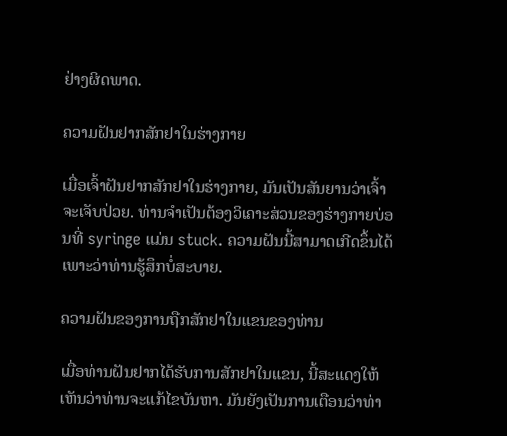ຢ່າງຜິດພາດ.

ຄວາມຝັນຢາກສັກຢາໃນຮ່າງກາຍ

ເມື່ອເຈົ້າຝັນຢາກສັກຢາໃນຮ່າງກາຍ, ມັນເປັນສັນຍານວ່າເຈົ້າຈະເຈັບປ່ວຍ. ທ່ານຈໍາເປັນຕ້ອງວິເຄາະສ່ວນຂອງຮ່າງກາຍບ່ອນທີ່ syringe ແມ່ນ stuck. ຄວາມຝັນນີ້ສາມາດເກີດຂຶ້ນໄດ້ເພາະວ່າທ່ານຮູ້ສຶກບໍ່ສະບາຍ.

ຄວາມຝັນຂອງການຖືກສັກຢາໃນແຂນຂອງທ່ານ

ເມື່ອທ່ານຝັນຢາກໄດ້ຮັບການສັກຢາໃນແຂນ, ນີ້ສະແດງໃຫ້ເຫັນວ່າທ່ານຈະແກ້ໄຂບັນຫາ. ມັນຍັງເປັນການເຕືອນວ່າທ່າ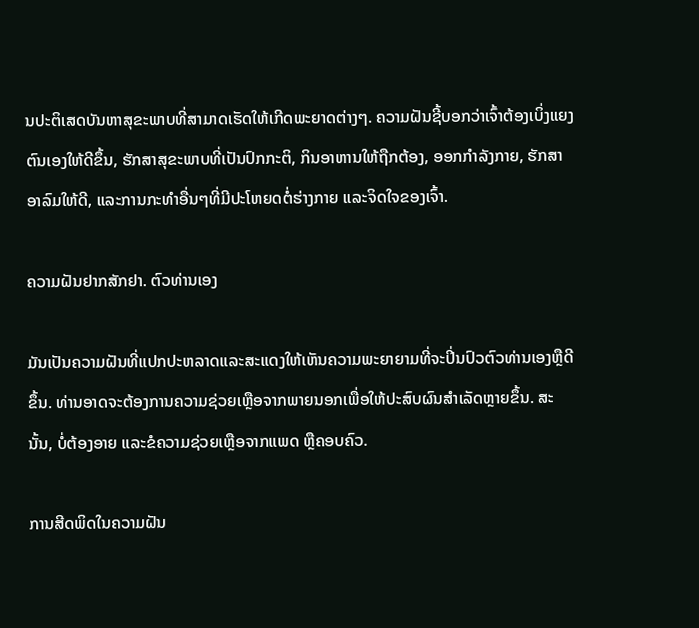ນປະຕິເສດບັນຫາສຸຂະພາບທີ່ສາມາດເຮັດໃຫ້ເກີດພະຍາດຕ່າງໆ. ຄວາມຝັນຊີ້ບອກວ່າເຈົ້າຕ້ອງເບິ່ງແຍງຕົນເອງໃຫ້ດີຂຶ້ນ, ຮັກສາສຸຂະພາບທີ່ເປັນປົກກະຕິ, ກິນອາຫານໃຫ້ຖືກຕ້ອງ, ອອກກຳລັງກາຍ, ຮັກສາອາລົມໃຫ້ດີ, ແລະການກະທໍາອື່ນໆທີ່ມີປະໂຫຍດຕໍ່ຮ່າງກາຍ ແລະຈິດໃຈຂອງເຈົ້າ.

ຄວາມຝັນຢາກສັກຢາ. ຕົວທ່ານເອງ

ມັນເປັນຄວາມຝັນທີ່ແປກປະຫລາດແລະສະແດງໃຫ້ເຫັນຄວາມພະຍາຍາມທີ່ຈະປິ່ນປົວຕົວທ່ານເອງຫຼືດີຂຶ້ນ. ທ່ານອາດຈະຕ້ອງການຄວາມຊ່ວຍເຫຼືອຈາກພາຍນອກເພື່ອໃຫ້ປະສົບຜົນສໍາເລັດຫຼາຍຂຶ້ນ. ສະນັ້ນ, ບໍ່ຕ້ອງອາຍ ແລະຂໍຄວາມຊ່ວຍເຫຼືອຈາກແພດ ຫຼືຄອບຄົວ.

ການສີດພິດໃນຄວາມຝັນ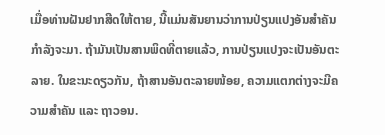ເມື່ອທ່ານຝັນຢາກສີດໃຫ້ຕາຍ, ນີ້ແມ່ນສັນຍານວ່າການປ່ຽນແປງອັນສຳຄັນກຳລັງຈະມາ. ຖ້າມັນເປັນສານພິດທີ່ຕາຍແລ້ວ, ການປ່ຽນແປງຈະເປັນອັນຕະລາຍ. ໃນຂະນະດຽວກັນ, ຖ້າສານອັນຕະລາຍໜ້ອຍ, ຄວາມແຕກຕ່າງຈະມີຄວາມສຳຄັນ ແລະ ຖາວອນ.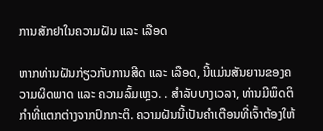ການສັກຢາໃນຄວາມຝັນ ແລະ ເລືອດ

ຫາກທ່ານຝັນກ່ຽວກັບການສີດ ແລະ ເລືອດ, ນີ້ແມ່ນສັນຍານຂອງຄວາມຜິດພາດ ແລະ ຄວາມລົ້ມເຫຼວ. . ສໍາລັບບາງເວລາ, ທ່ານມີພຶດຕິກໍາທີ່ແຕກຕ່າງຈາກປົກກະຕິ. ຄວາມຝັນນີ້ເປັນຄຳເຕືອນທີ່ເຈົ້າຕ້ອງໃຫ້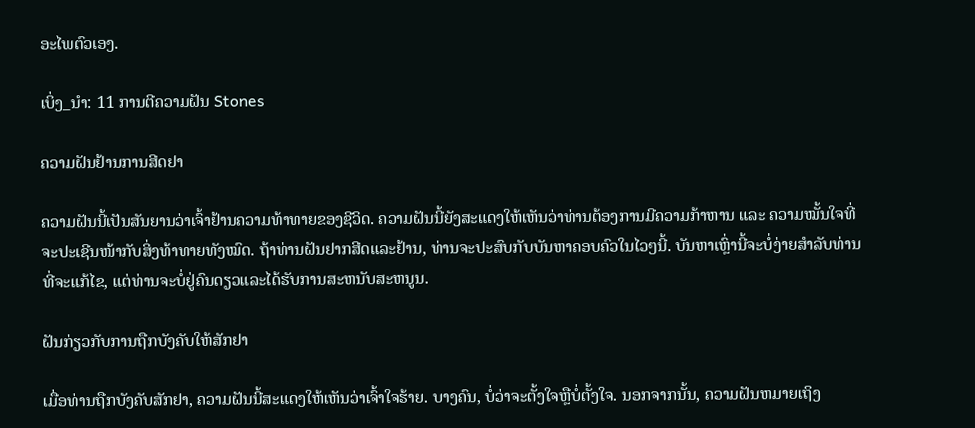ອະໄພຕົວເອງ.

ເບິ່ງ_ນຳ: 11 ການຕີຄວາມຝັນ Stones

ຄວາມຝັນຢ້ານການສີດຢາ

ຄວາມຝັນນີ້ເປັນສັນຍານວ່າເຈົ້າຢ້ານຄວາມທ້າທາຍຂອງຊີວິດ. ຄວາມຝັນນີ້ຍັງສະແດງໃຫ້ເຫັນວ່າທ່ານຕ້ອງການມີຄວາມກ້າຫານ ແລະ ຄວາມໝັ້ນໃຈທີ່ຈະປະເຊີນໜ້າກັບສິ່ງທ້າທາຍທັງໝົດ. ຖ້າທ່ານຝັນຢາກສີດແລະຢ້ານ, ທ່ານຈະປະສົບກັບບັນຫາຄອບຄົວໃນໄວໆນີ້. ບັນຫາເຫຼົ່ານີ້ຈະບໍ່ງ່າຍສໍາລັບທ່ານທີ່ຈະແກ້ໄຂ, ແຕ່ທ່ານຈະບໍ່ຢູ່ຄົນດຽວແລະໄດ້ຮັບການສະຫນັບສະຫນູນ.

ຝັນກ່ຽວກັບການຖືກບັງຄັບໃຫ້ສັກຢາ

ເມື່ອທ່ານຖືກບັງຄັບສັກຢາ, ຄວາມຝັນນີ້ສະແດງໃຫ້ເຫັນວ່າເຈົ້າໃຈຮ້າຍ. ບາງຄົນ, ບໍ່ວ່າຈະຕັ້ງໃຈຫຼືບໍ່ຕັ້ງໃຈ. ນອກຈາກນັ້ນ, ຄວາມຝັນຫມາຍເຖິງ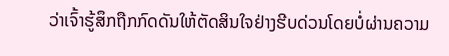ວ່າເຈົ້າຮູ້ສຶກຖືກກົດດັນໃຫ້ຕັດສິນໃຈຢ່າງຮີບດ່ວນໂດຍບໍ່ຜ່ານຄວາມ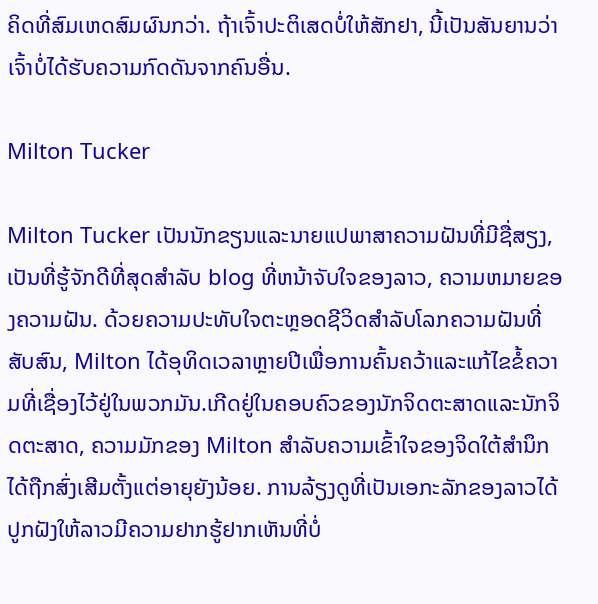ຄິດທີ່ສົມເຫດສົມຜົນກວ່າ. ຖ້າເຈົ້າປະຕິເສດບໍ່ໃຫ້ສັກຢາ, ນີ້ເປັນສັນຍານວ່າເຈົ້າບໍ່ໄດ້ຮັບຄວາມກົດດັນຈາກຄົນອື່ນ.

Milton Tucker

Milton Tucker ເປັນນັກຂຽນແລະນາຍແປພາສາຄວາມຝັນທີ່ມີຊື່ສຽງ, ເປັນທີ່ຮູ້ຈັກດີທີ່ສຸດສໍາລັບ blog ທີ່ຫນ້າຈັບໃຈຂອງລາວ, ຄວາມຫມາຍຂອງຄວາມຝັນ. ດ້ວຍຄວາມປະທັບໃຈຕະຫຼອດຊີວິດສໍາລັບໂລກຄວາມຝັນທີ່ສັບສົນ, Milton ໄດ້ອຸທິດເວລາຫຼາຍປີເພື່ອການຄົ້ນຄວ້າແລະແກ້ໄຂຂໍ້ຄວາມທີ່ເຊື່ອງໄວ້ຢູ່ໃນພວກມັນ.ເກີດຢູ່ໃນຄອບຄົວຂອງນັກຈິດຕະສາດແລະນັກຈິດຕະສາດ, ຄວາມມັກຂອງ Milton ສໍາລັບຄວາມເຂົ້າໃຈຂອງຈິດໃຕ້ສໍານຶກໄດ້ຖືກສົ່ງເສີມຕັ້ງແຕ່ອາຍຸຍັງນ້ອຍ. ການລ້ຽງດູທີ່ເປັນເອກະລັກຂອງລາວໄດ້ປູກຝັງໃຫ້ລາວມີຄວາມຢາກຮູ້ຢາກເຫັນທີ່ບໍ່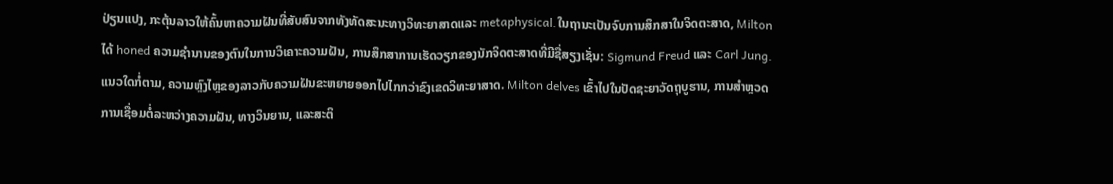ປ່ຽນແປງ, ກະຕຸ້ນລາວໃຫ້ຄົ້ນຫາຄວາມຝັນທີ່ສັບສົນຈາກທັງທັດສະນະທາງວິທະຍາສາດແລະ metaphysical.ໃນຖານະເປັນຈົບການສຶກສາໃນຈິດຕະສາດ, Milton ໄດ້ honed ຄວາມຊໍານານຂອງຕົນໃນການວິເຄາະຄວາມຝັນ, ການສຶກສາການເຮັດວຽກຂອງນັກຈິດຕະສາດທີ່ມີຊື່ສຽງເຊັ່ນ: Sigmund Freud ແລະ Carl Jung. ແນວໃດກໍ່ຕາມ, ຄວາມຫຼົງໄຫຼຂອງລາວກັບຄວາມຝັນຂະຫຍາຍອອກໄປໄກກວ່າຂົງເຂດວິທະຍາສາດ. Milton delves ເຂົ້າໄປໃນປັດຊະຍາວັດຖຸບູຮານ, ການສໍາຫຼວດການເຊື່ອມຕໍ່ລະຫວ່າງຄວາມຝັນ, ທາງວິນຍານ, ແລະສະຕິ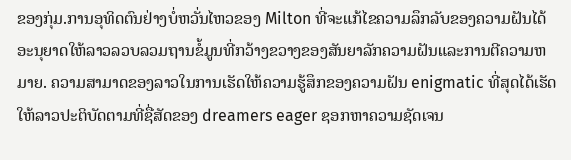ຂອງກຸ່ມ.ການອຸທິດຕົນຢ່າງບໍ່ຫວັ່ນໄຫວຂອງ Milton ທີ່ຈະແກ້ໄຂຄວາມລຶກລັບຂອງຄວາມຝັນໄດ້ອະນຸຍາດໃຫ້ລາວລວບລວມຖານຂໍ້ມູນທີ່ກວ້າງຂວາງຂອງສັນຍາລັກຄວາມຝັນແລະການຕີຄວາມຫມາຍ. ຄວາມສາມາດຂອງລາວໃນການເຮັດໃຫ້ຄວາມຮູ້ສຶກຂອງຄວາມຝັນ enigmatic ທີ່ສຸດໄດ້ເຮັດໃຫ້ລາວປະຕິບັດຕາມທີ່ຊື່ສັດຂອງ dreamers eager ຊອກຫາຄວາມຊັດເຈນ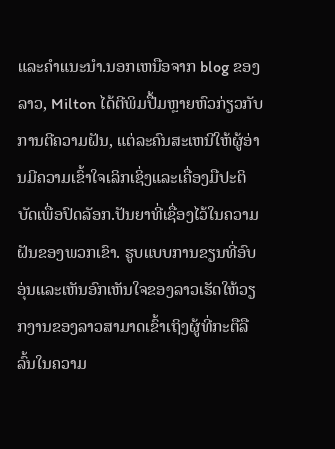ແລະຄໍາແນະນໍາ.ນອກເຫນືອຈາກ blog ຂອງລາວ, Milton ໄດ້ຕີພິມປື້ມຫຼາຍຫົວກ່ຽວກັບການຕີຄວາມຝັນ, ແຕ່ລະຄົນສະເຫນີໃຫ້ຜູ້ອ່ານມີຄວາມເຂົ້າໃຈເລິກເຊິ່ງແລະເຄື່ອງມືປະຕິບັດເພື່ອປົດລັອກ.ປັນຍາທີ່ເຊື່ອງໄວ້ໃນຄວາມຝັນຂອງພວກເຂົາ. ຮູບແບບການຂຽນທີ່ອົບອຸ່ນແລະເຫັນອົກເຫັນໃຈຂອງລາວເຮັດໃຫ້ວຽກງານຂອງລາວສາມາດເຂົ້າເຖິງຜູ້ທີ່ກະຕືລືລົ້ນໃນຄວາມ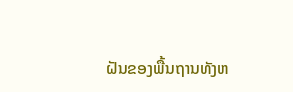ຝັນຂອງພື້ນຖານທັງຫ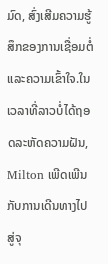ມົດ, ສົ່ງເສີມຄວາມຮູ້ສຶກຂອງການເຊື່ອມຕໍ່ແລະຄວາມເຂົ້າໃຈ.ໃນເວລາທີ່ລາວບໍ່ໄດ້ຖອດລະຫັດຄວາມຝັນ, Milton ເພີດເພີນກັບການເດີນທາງໄປສູ່ຈຸ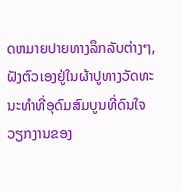ດຫມາຍປາຍທາງລຶກລັບຕ່າງໆ, ຝັງຕົວເອງຢູ່ໃນຜ້າປູທາງວັດທະນະທໍາທີ່ອຸດົມສົມບູນທີ່ດົນໃຈວຽກງານຂອງ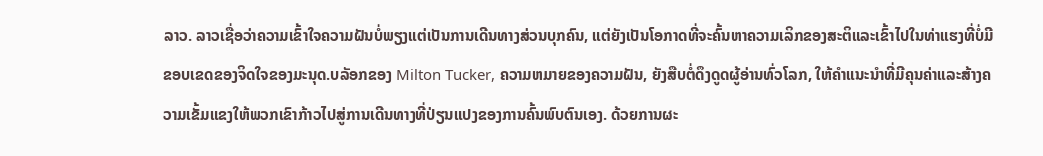ລາວ. ລາວເຊື່ອວ່າຄວາມເຂົ້າໃຈຄວາມຝັນບໍ່ພຽງແຕ່ເປັນການເດີນທາງສ່ວນບຸກຄົນ, ແຕ່ຍັງເປັນໂອກາດທີ່ຈະຄົ້ນຫາຄວາມເລິກຂອງສະຕິແລະເຂົ້າໄປໃນທ່າແຮງທີ່ບໍ່ມີຂອບເຂດຂອງຈິດໃຈຂອງມະນຸດ.ບລັອກຂອງ Milton Tucker, ຄວາມຫມາຍຂອງຄວາມຝັນ, ຍັງສືບຕໍ່ດຶງດູດຜູ້ອ່ານທົ່ວໂລກ, ໃຫ້ຄໍາແນະນໍາທີ່ມີຄຸນຄ່າແລະສ້າງຄວາມເຂັ້ມແຂງໃຫ້ພວກເຂົາກ້າວໄປສູ່ການເດີນທາງທີ່ປ່ຽນແປງຂອງການຄົ້ນພົບຕົນເອງ. ດ້ວຍການຜະ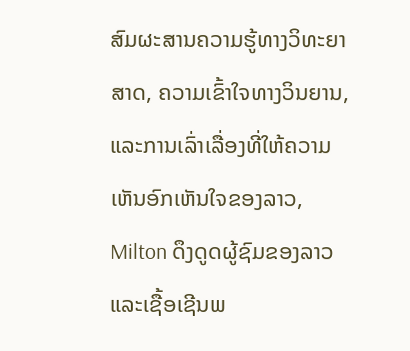ສົມຜະສານຄວາມຮູ້ທາງວິທະຍາສາດ, ຄວາມເຂົ້າໃຈທາງວິນຍານ, ແລະການເລົ່າເລື່ອງທີ່ໃຫ້ຄວາມເຫັນອົກເຫັນໃຈຂອງລາວ, Milton ດຶງດູດຜູ້ຊົມຂອງລາວແລະເຊື້ອເຊີນພ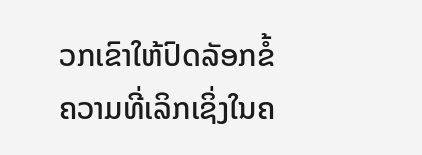ວກເຂົາໃຫ້ປົດລັອກຂໍ້ຄວາມທີ່ເລິກເຊິ່ງໃນຄ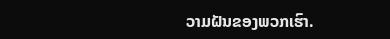ວາມຝັນຂອງພວກເຮົາ.